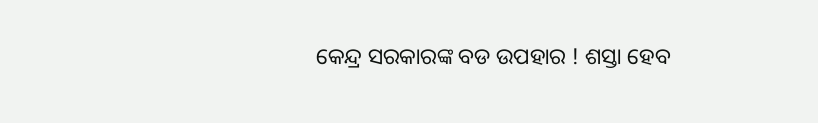କେନ୍ଦ୍ର ସରକାରଙ୍କ ବଡ ଉପହାର ! ଶସ୍ତା ହେବ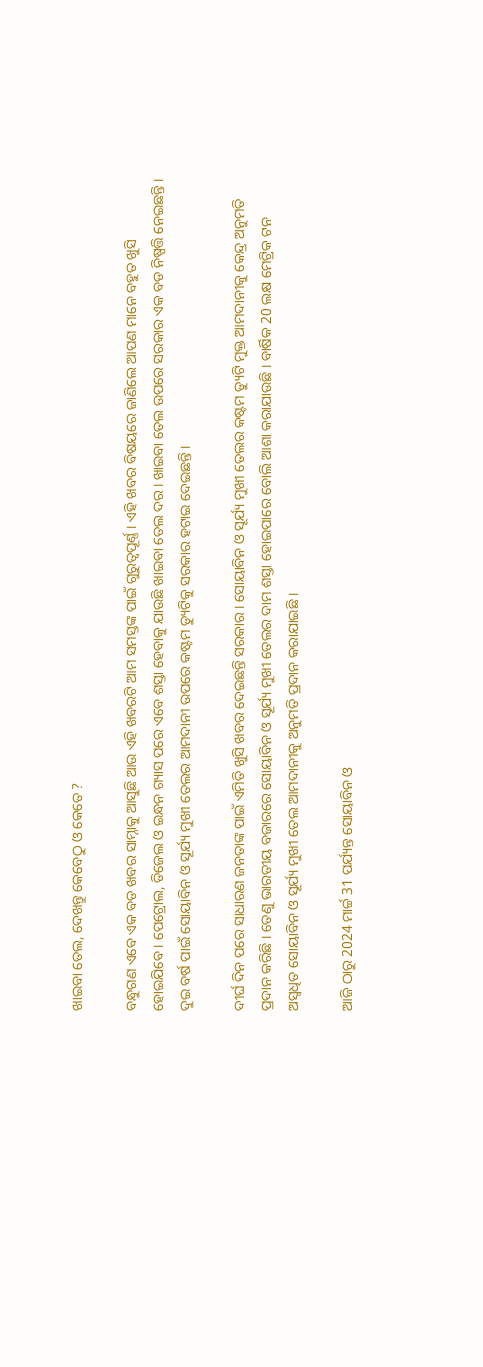ଖାଇବା ତେଲ, ଦେଖନ୍ତୁ କେବେଠୁ ଓ କେତେ ?

ବନ୍ଧୁଗଣ ଏବେ ଏକ ବଡ ଖବର ସାମ୍ନାକୁ ଆସୁଛି ଆଉ ଏହି ଖବରଟି ଆମ ସମସ୍ତଙ୍କ ପାଇଁ ଗୁରୁତ୍ଵପୂର୍ଣ୍ଣ । ଏହି ଖବର ବିଷୟରେ ଜାଣିଲେ ଆପଣ ମାନେ ବହୁତ ଖୁସି ହୋଇଯିବେ । ପେଟ୍ରୋଲ, ଡିଜେଲ ଓ ଇନ୍ଧନ ଗ୍ୟାସ ପରେ ଏବେ ଶସ୍ତା ହେବାକୁ ଯାଉଛି ଖାଇବା ତେଲ ଦର । ଖାଇବା ତେଲ ଉପରେ ସରକାର ଏକ ବଡ ନିଷ୍ପତ୍ତି ନେଇଛନ୍ତି । ଦୁଇ ବର୍ଷ ପାଇଁ ସୋୟାବିନ ଓ ସୂର୍ଯ୍ୟ ମୁଖୀ ତେଲର ଆମଦାନୀ ଉପରେ କଷ୍ଟମ ଡ୍ୟୁଟିକୁ ସରକାର ହଟାଇ ଦେଇଛନ୍ତି ।

ଦୀର୍ଘ ଦିନ ପରେ ସାଧାରଣ ଜନତାଙ୍କ ପାଇଁ ଏମିତି ଖୁସି ଖବର ଦେଇଛନ୍ତି ସରକାର । ସୋୟାବିନ ଓ ସୂର୍ଯ୍ୟ ମୁଖୀ ତେଲର କଷ୍ଟମ ଡ୍ୟୁଟି ମୁକ୍ତ ଆମଦାନୀକୁ କେନ୍ଦ୍ର ଅନୁମତି ପ୍ରଦାନ କରିଛି । ତେଣୁ ଭାରତୀୟ ବଜାରରେ ସୋୟାବିନ ଓ ସୂର୍ଯ୍ୟ ମୁଖୀ ତେଲର ଦାମ ଶସ୍ତା ହୋଇପାରେ ବୋଲି ଆଶା କରାଯାଉଛି । ବାର୍ଷିକ 20 ଲକ୍ଷ ମେଟ୍ରିକ ଟନ ଅସ୍ଵଧିତ ସୋୟାବିନ ଓ ସୂର୍ଯ୍ୟ ମୁଖୀ ତେଲ ଆମଦାନୀକୁ ଅନୁମତି ପ୍ରଦାନ କରାଯାଇଛି ।

ଆଜି ଠାରୁ 2024 ମାର୍ଚ୍ଚ 31 ପର୍ଯ୍ୟନ୍ତ ସୋୟାବିନ ଓ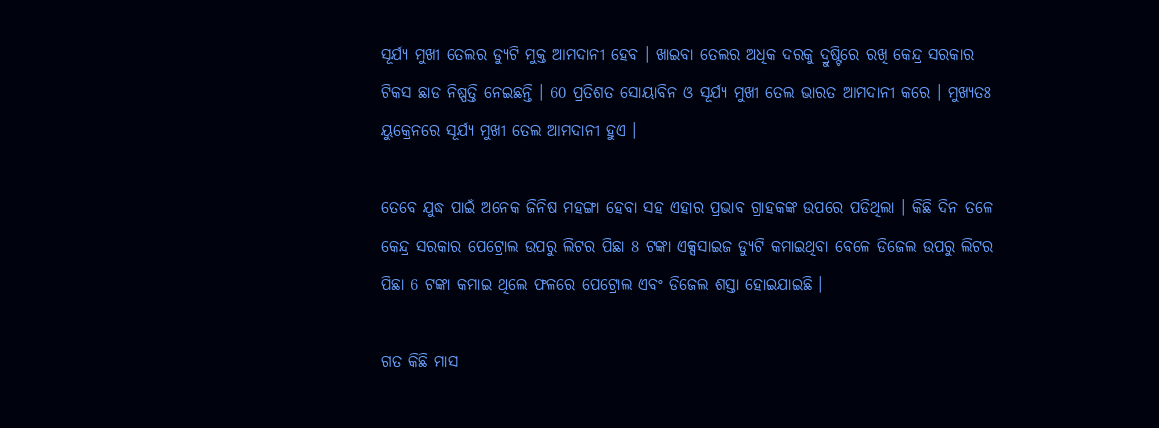ସୂର୍ଯ୍ୟ ମୁଖୀ ତେଲର ଡ୍ୟୁଟି ମୁକ୍ତ ଆମଦାନୀ ହେବ । ଖାଇବା ତେଲର ଅଧିକ ଦରକୁ ଦ୍ରୁଷ୍ଟିରେ ରଖି କେନ୍ଦ୍ର ସରକାର ଟିକସ ଛାଡ ନିଷ୍ପତ୍ତି ନେଇଛନ୍ତି । 60 ପ୍ରତିଶତ ସୋୟାବିନ ଓ ସୂର୍ଯ୍ୟ ମୁଖୀ ତେଲ ଭାରତ ଆମଦାନୀ କରେ । ମୁଖ୍ଯତଃ ୟୁକ୍ରେନରେ ସୂର୍ଯ୍ୟ ମୁଖୀ ତେଲ ଆମଦାନୀ ହୁଏ ।

ତେବେ ଯୁଦ୍ଧ ପାଇଁ ଅନେକ ଜିନିଷ ମହଙ୍ଗା ହେବା ସହ ଏହାର ପ୍ରଭାବ ଗ୍ରାହକଙ୍କ ଉପରେ ପଡିଥିଲା । କିଛି ଦିନ ତଳେ କେନ୍ଦ୍ର ସରକାର ପେଟ୍ରୋଲ ଉପରୁ ଲିଟର ପିଛା 8 ଟଙ୍କା ଏକ୍ସସାଇଜ ଡ୍ୟୁଟି କମାଇଥିବା ବେଳେ ଡିଜେଲ ଉପରୁ ଲିଟର ପିଛା 6 ଟଙ୍କା କମାଇ ଥିଲେ ଫଳରେ ପେଟ୍ରୋଲ ଏବଂ ଡିଜେଲ ଶସ୍ତା ହୋଇଯାଇଛି ।

ଗତ କିଛି ମାସ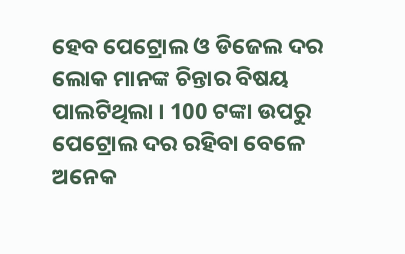ହେବ ପେଟ୍ରୋଲ ଓ ଡିଜେଲ ଦର ଲୋକ ମାନଙ୍କ ଚିନ୍ତାର ବିଷୟ ପାଲଟିଥିଲା । 100 ଟଙ୍କା ଉପରୁ ପେଟ୍ରୋଲ ଦର ରହିବା ବେଳେ ଅନେକ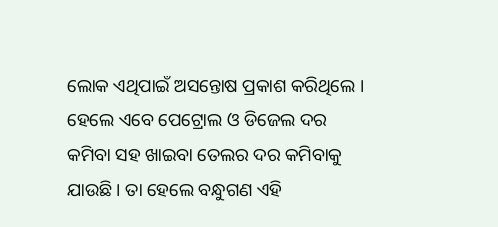ଲୋକ ଏଥିପାଇଁ ଅସନ୍ତୋଷ ପ୍ରକାଶ କରିଥିଲେ । ହେଲେ ଏବେ ପେଟ୍ରୋଲ ଓ ଡିଜେଲ ଦର କମିବା ସହ ଖାଇବା ତେଲର ଦର କମିବାକୁ ଯାଉଛି । ତା ହେଲେ ବନ୍ଧୁଗଣ ଏହି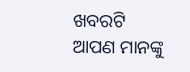ଖବରଟି ଆପଣ ମାନଙ୍କୁ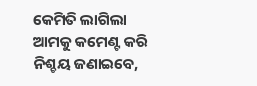କେମିତି ଲାଗିଲା ଆମକୁ କମେଣ୍ଟ କରି ନିଶ୍ଚୟ ଜଣାଇବେ,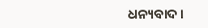ଧନ୍ୟବାଦ ।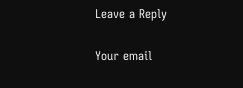Leave a Reply

Your email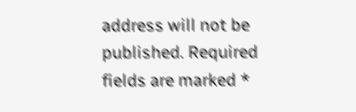address will not be published. Required fields are marked *